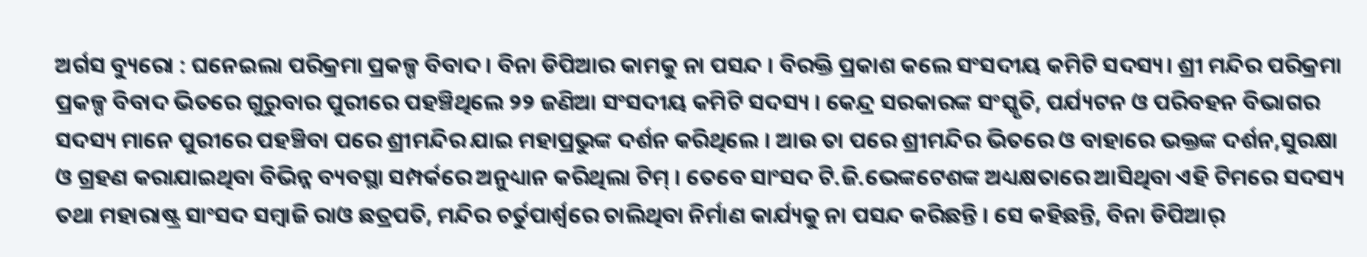ଅର୍ଗସ ବ୍ୟୁରୋ : ଘନେଇଲା ପରିକ୍ରମା ପ୍ରକଳ୍ପ ବିବାଦ। ବିନା ଡିପିଆର କାମକୁ ନା ପସନ୍ଦ । ବିରକ୍ତି ପ୍ରକାଶ କଲେ ସଂସଦୀୟ କମିଟି ସଦସ୍ୟ। ଶ୍ରୀ ମନ୍ଦିର ପରିକ୍ରମା ପ୍ରକଳ୍ପ ବିବାଦ ଭିତରେ ଗୁରୁବାର ପୁରୀରେ ପହଞ୍ଚିଥିଲେ ୨୨ ଜଣିଆ ସଂସଦୀୟ କମିଟି ସଦସ୍ୟ । କେନ୍ଦ୍ର ସରକାରଙ୍କ ସଂସ୍କୃତି, ପର୍ଯ୍ୟଟନ ଓ ପରିବହନ ବିଭାଗର ସଦସ୍ୟ ମାନେ ପୁରୀରେ ପହଞ୍ଚିବା ପରେ ଶ୍ରୀମନ୍ଦିର ଯାଇ ମହାପ୍ରଭୁଙ୍କ ଦର୍ଶନ କରିଥିଲେ । ଆଉ ତା ପରେ ଶ୍ରୀମନ୍ଦିର ଭିତରେ ଓ ବାହାରେ ଭକ୍ତଙ୍କ ଦର୍ଶନ,ସୁରକ୍ଷା ଓ ଗ୍ରହଣ କରାଯାଇଥିବା ବିଭିନ୍ନ ବ୍ୟବସ୍ଥା ସମ୍ପର୍କରେ ଅନୁଧ୍ୟାନ କରିଥିଲା ଟିମ୍ । ତେବେ ସାଂସଦ ଟି.ଜି.ଭେଙ୍କଟେଶଙ୍କ ଅଧ୍ୟକ୍ଷତାରେ ଆସିଥିବା ଏହି ଟିମରେ ସଦସ୍ୟ ତଥା ମହାରାଷ୍ଟ୍ର ସାଂସଦ ସମ୍ବାଜି ରାଓ ଛତ୍ରପତି, ମନ୍ଦିର ଚର୍ତୁପାର୍ଶ୍ବରେ ଚାଲିଥିବା ନିର୍ମାଣ କାର୍ଯ୍ୟକୁ ନା ପସନ୍ଦ କରିଛନ୍ତି । ସେ କହିଛନ୍ତି, ବିନା ଡିପିଆର୍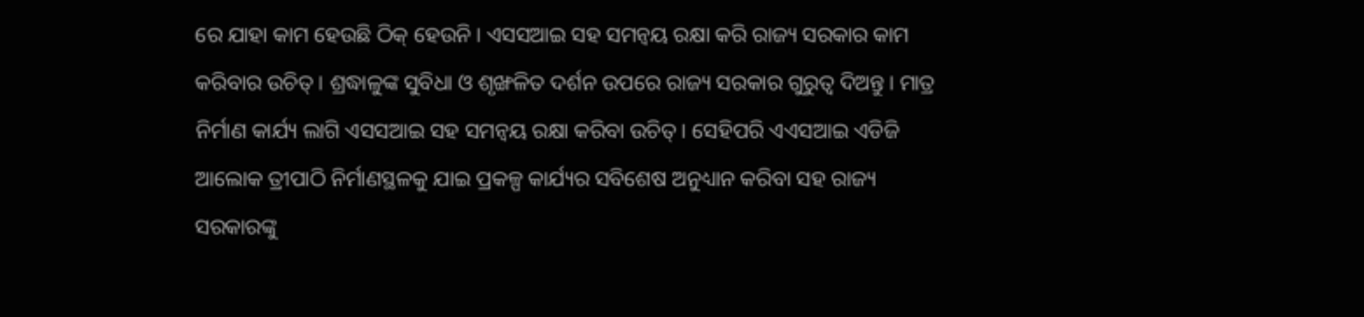ରେ ଯାହା କାମ ହେଉଛି ଠିକ୍ ହେଉନି। ଏସସଆଇ ସହ ସମନ୍ବୟ ରକ୍ଷା କରି ରାଜ୍ୟ ସରକାର କାମ କରିବାର ଉଚିତ୍। ଶ୍ରଦ୍ଧାଳୁଙ୍କ ସୁବିଧା ଓ ଶୃଙ୍ଖଳିତ ଦର୍ଶନ ଉପରେ ରାଜ୍ୟ ସରକାର ଗୁରୁତ୍ବ ଦିଅନ୍ତୁ। ମାତ୍ର ନିର୍ମାଣ କାର୍ଯ୍ୟ ଲାଗି ଏସସଆଇ ସହ ସମନ୍ବୟ ରକ୍ଷା କରିବା ଉଚିତ୍। ସେହିପରି ଏଏସଆଇ ଏଡିଜି ଆଲୋକ ତ୍ରୀପାଠି ନିର୍ମାଣସ୍ଥଳକୁ ଯାଇ ପ୍ରକଳ୍ପ କାର୍ଯ୍ୟର ସବିଶେଷ ଅନୁଧ୍ୟାନ କରିବା ସହ ରାଜ୍ୟ ସରକାରଙ୍କୁ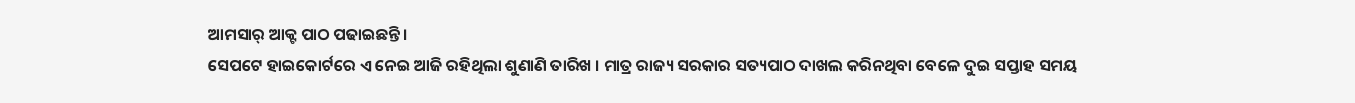ଆମସାର୍ ଆକ୍ଟ ପାଠ ପଢାଇଛନ୍ତି ।
ସେପଟେ ହାଇକୋର୍ଟରେ ଏ ନେଇ ଆଜି ରହିଥିଲା ଶୁଣାଣି ତାରିଖ । ମାତ୍ର ରାଜ୍ୟ ସରକାର ସତ୍ୟପାଠ ଦାଖଲ କରିନଥିବା ବେଳେ ଦୁଇ ସପ୍ତାହ ସମୟ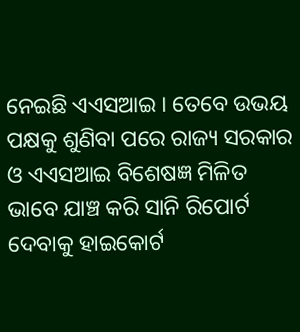ନେଇଛି ଏଏସଆଇ । ତେବେ ଉଭୟ ପକ୍ଷକୁ ଶୁଣିବା ପରେ ରାଜ୍ୟ ସରକାର ଓ ଏଏସଆଇ ବିଶେଷଜ୍ଞ ମିଳିତ ଭାବେ ଯାଞ୍ଚ କରି ସାନି ରିପୋର୍ଟ ଦେବାକୁ ହାଇକୋର୍ଟ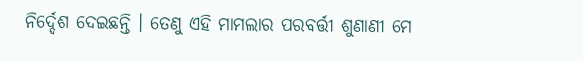ନିର୍ଦ୍ଦେଶ ଦେଇଛନ୍ତି । ତେଣୁ ଏହି ମାମଲାର ପରବର୍ତ୍ତୀ ଶୁଣାଣୀ ମେ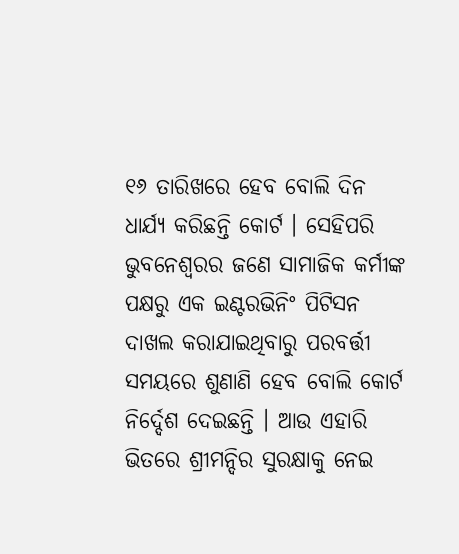୧୬ ତାରିଖରେ ହେବ ବୋଲି ଦିନ ଧାର୍ଯ୍ୟ କରିଛନ୍ତି କୋର୍ଟ । ସେହିପରି ଭୁବନେଶ୍ଵରର ଜଣେ ସାମାଜିକ କର୍ମୀଙ୍କ ପକ୍ଷରୁ ଏକ ଇଣ୍ଟରଭିନିଂ ପିଟିସନ ଦାଖଲ କରାଯାଇଥିବାରୁ ପରବର୍ତ୍ତୀ ସମୟରେ ଶୁଣାଣି ହେବ ବୋଲି କୋର୍ଟ ନିର୍ଦ୍ଦେଶ ଦେଇଛନ୍ତି । ଆଉ ଏହାରି ଭିତରେ ଶ୍ରୀମନ୍ଦିର ସୁରକ୍ଷାକୁ ନେଇ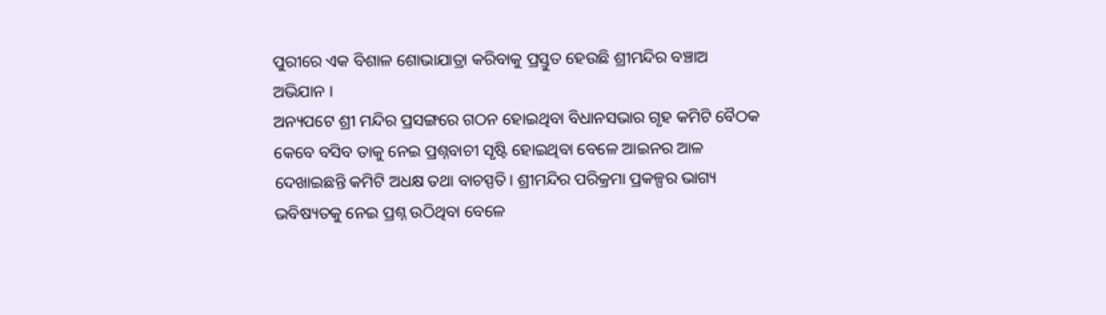ପୁରୀରେ ଏକ ବିଶାଳ ଶୋଭାଯାତ୍ରା କରିବାକୁ ପ୍ରସ୍ତୁତ ହେଉଛି ଶ୍ରୀମନ୍ଦିର ବଞ୍ଚାଅ ଅଭିଯାନ ।
ଅନ୍ୟପଟେ ଶ୍ରୀ ମନ୍ଦିର ପ୍ରସଙ୍ଗରେ ଗଠନ ହୋଇଥିବା ବିଧାନସଭାର ଗୃହ କମିଟି ବୈଠକ କେବେ ବସିବ ତାକୁ ନେଇ ପ୍ରଶ୍ନବାଚୀ ସୃଷ୍ଟି ହୋଇଥିବା ବେଳେ ଆଇନର ଆଳ ଦେଖାଇଛନ୍ତି କମିଟି ଅଧକ୍ଷ ତଥା ବାଚସ୍ପତି। ଶ୍ରୀମନ୍ଦିର ପରିକ୍ରମା ପ୍ରକଳ୍ପର ଭାଗ୍ୟ ଭବିଷ୍ୟତକୁ ନେଇ ପ୍ରଶ୍ନ ଉଠିଥିବା ବେଳେ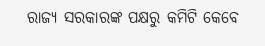ରାଜ୍ୟ ସରକାରଙ୍କ ପକ୍ଷରୁ କମିଟି କେବେ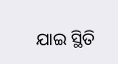ଯାଇ ସ୍ଥିତି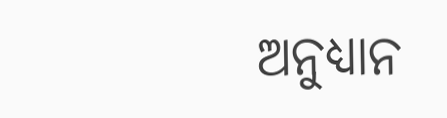ଅନୁଧ୍ୟାନ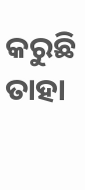କରୁଛି ତାହା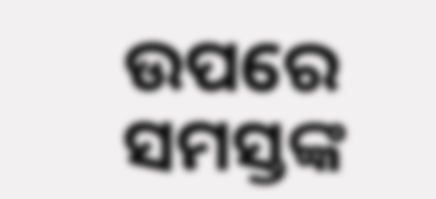ଉପରେ ସମସ୍ତଙ୍କ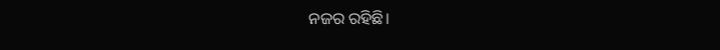ନଜର ରହିଛି।